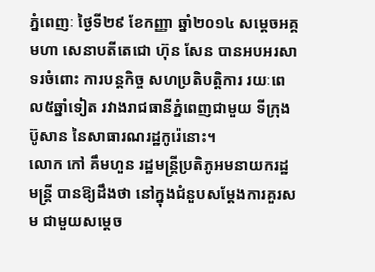ភ្នំពេញៈ ថ្ងៃទី២៩ ខែកញ្ញា ឆ្នាំ២០១៤ សម្តេចអគ្គមហា សេនាបតីតេជោ ហ៊ុន សែន បានអបអរសាទរចំពោះ ការបន្តកិច្ច សហប្រតិបត្តិការ រយៈពេល៥ឆ្នាំទៀត រវាងរាជធានីភ្នំពេញជាមួយ ទីក្រុងប៊ូសាន នៃសាធារណរដ្ឋកូរ៉េនោះ។
លោក កៅ គឹមហួន រដ្ឋមន្ត្រីប្រតិភូអមនាយករដ្ឋមន្ត្រី បានឱ្យដឹងថា នៅក្នុងជំនួបសម្តែងការគួរសម ជាមួយសម្តេច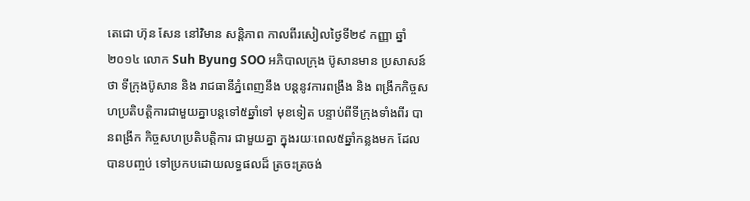តេជោ ហ៊ុន សែន នៅវិមាន សន្តិភាព កាលពីរសៀលថ្ងៃទី២៩ កញ្ញា ឆ្នាំ២០១៤ លោក Suh Byung SOO អភិបាលក្រុង ប៊ូសានមាន ប្រសាសន៍ថា ទីក្រុងប៊ូសាន និង រាជធានីភ្នំពេញនឹង បន្តនូវការពង្រឹង និង ពង្រីកកិច្ចសហប្រតិបត្តិការជាមួយគ្នាបន្តទៅ៥ឆ្នាំទៅ មុខទៀត បន្ទាប់ពីទីក្រុងទាំងពីរ បានពង្រីក កិច្ចសហប្រតិបត្តិការ ជាមួយគ្នា ក្នុងរយៈពេល៥ឆ្នាំកន្លងមក ដែលបានបញ្ចប់ ទៅប្រកបដោយលទ្ធផលដ៏ ត្រចះត្រចង់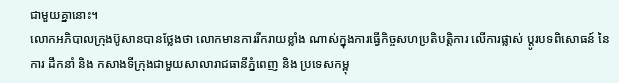ជាមួយគ្នានោះ។
លោកអភិបាលក្រុងប៊ូសានបានថ្លែងថា លោកមានការរីករាយខ្លាំង ណាស់ក្នុងការធ្វើកិច្ចសហប្រតិបត្តិការ លើការផ្លាស់ ប្តូរបទពិសោធន៍ នៃការ ដឹកនាំ និង កសាងទីក្រុងជាមួយសាលារាជធានីភ្នំពេញ និង ប្រទេសកម្ពុ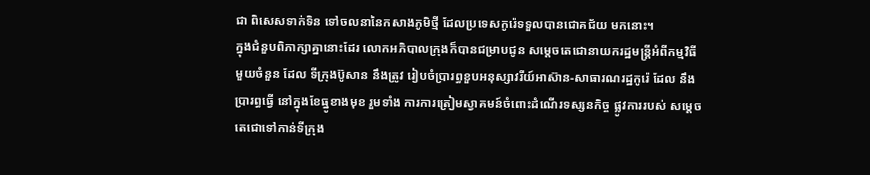ជា ពិសេសទាក់ទិន ទៅចលនានៃកសាងភូមិថ្មី ដែលប្រទេសកូរ៉េទទួលបានជោគជ័យ មកនោះ។
ក្នុងជំនួបពិភាក្សាគ្នានោះដែរ លោកអភិបាលក្រុងក៏បានជម្រាបជូន សម្តេចតេជោនាយករដ្ឋមន្រ្តីអំពីកម្មវិធី មួយចំនួន ដែល ទីក្រុងប៊ូសាន នឹងត្រូវ រៀបចំប្រារព្ធខួបអនុស្សាវរីយ៍អាស៊ាន-សាធារណរដ្ឋកូរ៉េ ដែល នឹងប្រារព្ធធ្វើ នៅក្នុងខែធ្នូខាងមុខ រួមទាំង ការការត្រៀមស្វាគមន៍ចំពោះដំណើរទស្សនកិច្ច ផ្លូវការរបស់ សម្តេចតេជោទៅកាន់ទីក្រុង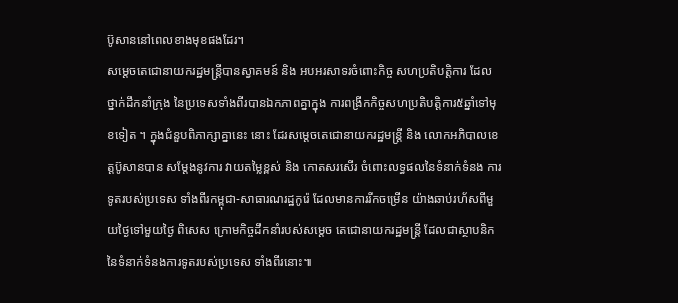ប៊ូសាននៅពេលខាងមុខផងដែរ។
សម្តេចតេជោនាយករដ្ឋមន្រ្តីបានស្វាគមន៍ និង អបអរសាទរចំពោះកិច្ច សហប្រតិបត្តិការ ដែលថ្នាក់ដឹកនាំក្រុង នៃប្រទេសទាំងពីរបានឯកភាពគ្នាក្នុង ការពង្រីកកិច្ចសហប្រតិបត្តិការ៥ឆ្នាំទៅមុខទៀត ។ ក្នុងជំនួបពិភាក្សាគ្នានេះ នោះ ដែរសម្តេចតេជោនាយករដ្ឋមន្រ្តី និង លោកអភិបាលខេត្តប៊ូសានបាន សម្តែងនូវការ វាយតម្លៃខ្ពស់ និង កោតសរសើរ ចំពោះលទ្ធផលនៃទំនាក់ទំនង ការទូតរបស់ប្រទេស ទាំងពីរកម្ពុជា-សាធារណរដ្ឋកូរ៉េ ដែលមានការរីកចម្រើន យ៉ាងឆាប់រហ័សពីមួយថ្ងៃទៅមួយថ្ងៃ ពិសេស ក្រោមកិច្ចដឹកនាំរបស់សម្តេច តេជោនាយករដ្ឋមន្រ្តី ដែលជាស្ថាបនិក នៃទំនាក់ទំនងការទូតរបស់ប្រទេស ទាំងពីរនោះ៕